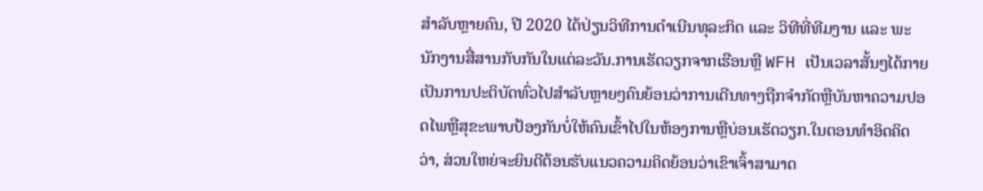ສຳລັບຫຼາຍຄົນ, ປີ 2020 ໄດ້ປ່ຽນວິທີການດຳເນີນທຸລະກິດ ແລະ ວິທີທີ່ທີມງານ ແລະ ພະນັກງານສື່ສານກັບກັນໃນແຕ່ລະວັນ.ການເຮັດວຽກຈາກເຮືອນຫຼື WFH ເປັນເວລາສັ້ນໆໄດ້ກາຍເປັນການປະຕິບັດທົ່ວໄປສໍາລັບຫຼາຍໆຄົນຍ້ອນວ່າການເດີນທາງຖືກຈໍາກັດຫຼືບັນຫາຄວາມປອດໄພຫຼືສຸຂະພາບປ້ອງກັນບໍ່ໃຫ້ຄົນເຂົ້າໄປໃນຫ້ອງການຫຼືບ່ອນເຮັດວຽກ.ໃນຕອນທໍາອິດຄິດວ່າ, ສ່ວນໃຫຍ່ຈະຍິນດີຕ້ອນຮັບແນວຄວາມຄິດຍ້ອນວ່າເຂົາເຈົ້າສາມາດ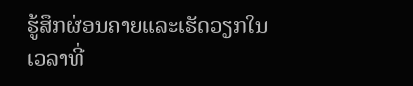ຮູ້ສຶກຜ່ອນຄາຍແລະເຮັດວຽກໃນເວລາທີ່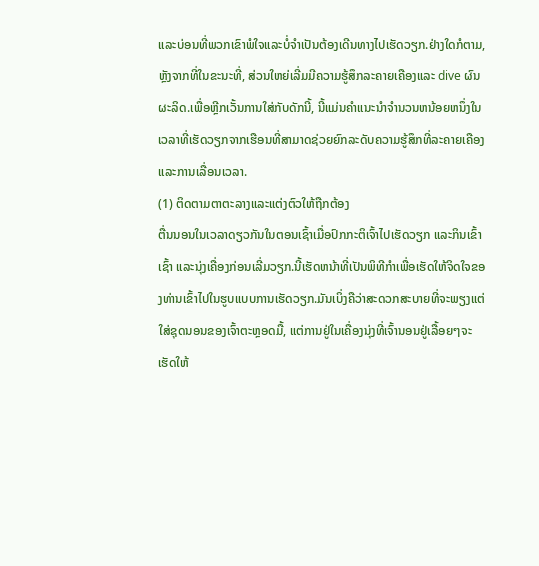ແລະບ່ອນທີ່ພວກເຂົາພໍໃຈແລະບໍ່ຈໍາເປັນຕ້ອງເດີນທາງໄປເຮັດວຽກ.ຢ່າງໃດກໍຕາມ, ຫຼັງຈາກທີ່ໃນຂະນະທີ່, ສ່ວນໃຫຍ່ເລີ່ມມີຄວາມຮູ້ສຶກລະຄາຍເຄືອງແລະ dive ຜົນຜະລິດ.ເພື່ອຫຼີກເວັ້ນການໃສ່ກັບດັກນີ້, ນີ້ແມ່ນຄໍາແນະນໍາຈໍານວນຫນ້ອຍຫນຶ່ງໃນເວລາທີ່ເຮັດວຽກຈາກເຮືອນທີ່ສາມາດຊ່ວຍຍົກລະດັບຄວາມຮູ້ສຶກທີ່ລະຄາຍເຄືອງແລະການເລື່ອນເວລາ.
(1) ຕິດຕາມຕາຕະລາງແລະແຕ່ງຕົວໃຫ້ຖືກຕ້ອງ
ຕື່ນນອນໃນເວລາດຽວກັນໃນຕອນເຊົ້າເມື່ອປົກກະຕິເຈົ້າໄປເຮັດວຽກ ແລະກິນເຂົ້າເຊົ້າ ແລະນຸ່ງເຄື່ອງກ່ອນເລີ່ມວຽກ.ນີ້ເຮັດຫນ້າທີ່ເປັນພິທີກໍາເພື່ອເຮັດໃຫ້ຈິດໃຈຂອງທ່ານເຂົ້າໄປໃນຮູບແບບການເຮັດວຽກ.ມັນເບິ່ງຄືວ່າສະດວກສະບາຍທີ່ຈະພຽງແຕ່ໃສ່ຊຸດນອນຂອງເຈົ້າຕະຫຼອດມື້, ແຕ່ການຢູ່ໃນເຄື່ອງນຸ່ງທີ່ເຈົ້ານອນຢູ່ເລື້ອຍໆຈະເຮັດໃຫ້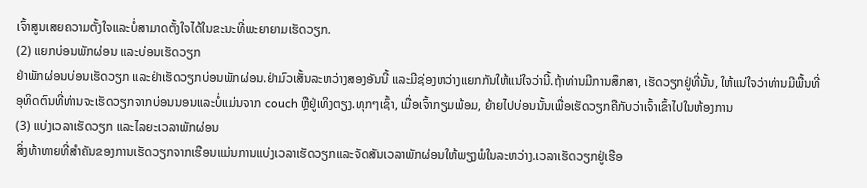ເຈົ້າສູນເສຍຄວາມຕັ້ງໃຈແລະບໍ່ສາມາດຕັ້ງໃຈໄດ້ໃນຂະນະທີ່ພະຍາຍາມເຮັດວຽກ.
(2) ແຍກບ່ອນພັກຜ່ອນ ແລະບ່ອນເຮັດວຽກ
ຢ່າພັກຜ່ອນບ່ອນເຮັດວຽກ ແລະຢ່າເຮັດວຽກບ່ອນພັກຜ່ອນ.ຢ່າມົວເສັ້ນລະຫວ່າງສອງອັນນີ້ ແລະມີຊ່ອງຫວ່າງແຍກກັນໃຫ້ແນ່ໃຈວ່ານີ້.ຖ້າທ່ານມີການສຶກສາ, ເຮັດວຽກຢູ່ທີ່ນັ້ນ, ໃຫ້ແນ່ໃຈວ່າທ່ານມີພື້ນທີ່ອຸທິດຕົນທີ່ທ່ານຈະເຮັດວຽກຈາກບ່ອນນອນແລະບໍ່ແມ່ນຈາກ couch ຫຼືຢູ່ເທິງຕຽງ.ທຸກໆເຊົ້າ, ເມື່ອເຈົ້າກຽມພ້ອມ, ຍ້າຍໄປບ່ອນນັ້ນເພື່ອເຮັດວຽກຄືກັບວ່າເຈົ້າເຂົ້າໄປໃນຫ້ອງການ
(3) ແບ່ງເວລາເຮັດວຽກ ແລະໄລຍະເວລາພັກຜ່ອນ
ສິ່ງທ້າທາຍທີ່ສໍາຄັນຂອງການເຮັດວຽກຈາກເຮືອນແມ່ນການແບ່ງເວລາເຮັດວຽກແລະຈັດສັນເວລາພັກຜ່ອນໃຫ້ພຽງພໍໃນລະຫວ່າງ.ເວລາເຮັດວຽກຢູ່ເຮືອ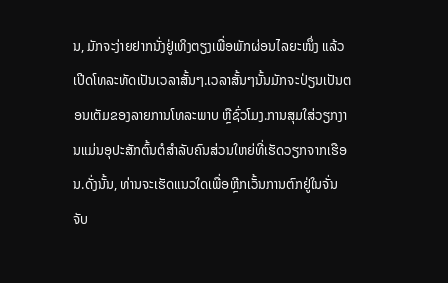ນ, ມັກຈະງ່າຍຢາກນັ່ງຢູ່ເທິງຕຽງເພື່ອພັກຜ່ອນໄລຍະໜຶ່ງ ແລ້ວເປີດໂທລະທັດເປັນເວລາສັ້ນໆ.ເວລາສັ້ນໆນັ້ນມັກຈະປ່ຽນເປັນຕອນເຕັມຂອງລາຍການໂທລະພາບ ຫຼືຊົ່ວໂມງ.ການສຸມໃສ່ວຽກງານແມ່ນອຸປະສັກຕົ້ນຕໍສໍາລັບຄົນສ່ວນໃຫຍ່ທີ່ເຮັດວຽກຈາກເຮືອນ.ດັ່ງນັ້ນ, ທ່ານຈະເຮັດແນວໃດເພື່ອຫຼີກເວັ້ນການຕົກຢູ່ໃນຈັ່ນຈັບ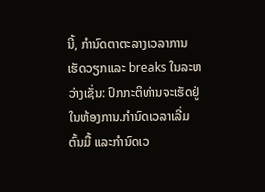ນີ້, ກໍານົດຕາຕະລາງເວລາການເຮັດວຽກແລະ breaks ໃນລະຫວ່າງເຊັ່ນ: ປົກກະຕິທ່ານຈະເຮັດຢູ່ໃນຫ້ອງການ.ກຳນົດເວລາເລີ່ມຕົ້ນມື້ ແລະກຳນົດເວ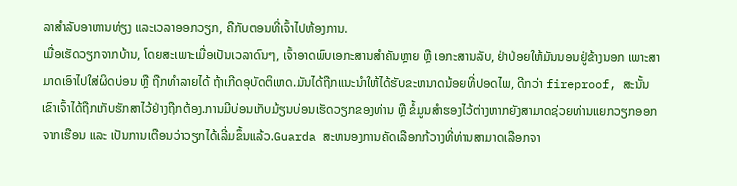ລາສຳລັບອາຫານທ່ຽງ ແລະເວລາອອກວຽກ, ຄືກັບຕອນທີ່ເຈົ້າໄປຫ້ອງການ.
ເມື່ອເຮັດວຽກຈາກບ້ານ, ໂດຍສະເພາະເມື່ອເປັນເວລາດົນໆ, ເຈົ້າອາດພົບເອກະສານສຳຄັນຫຼາຍ ຫຼື ເອກະສານລັບ, ຢ່າປ່ອຍໃຫ້ມັນນອນຢູ່ຂ້າງນອກ ເພາະສາມາດເອົາໄປໃສ່ຜິດບ່ອນ ຫຼື ຖືກທຳລາຍໄດ້ ຖ້າເກີດອຸບັດຕິເຫດ.ມັນໄດ້ຖືກແນະນໍາໃຫ້ໄດ້ຮັບຂະຫນາດນ້ອຍທີ່ປອດໄພ, ດີກວ່າ fireproof, ສະນັ້ນເຂົາເຈົ້າໄດ້ຖືກເກັບຮັກສາໄວ້ຢ່າງຖືກຕ້ອງ.ການມີບ່ອນເກັບມ້ຽນບ່ອນເຮັດວຽກຂອງທ່ານ ຫຼື ຂໍ້ມູນສຳຮອງໄວ້ຕ່າງຫາກຍັງສາມາດຊ່ວຍທ່ານແຍກວຽກອອກຈາກເຮືອນ ແລະ ເປັນການເຕືອນວ່າວຽກໄດ້ເລີ່ມຂຶ້ນແລ້ວ.Guarda ສະຫນອງການຄັດເລືອກກ້ວາງທີ່ທ່ານສາມາດເລືອກຈາ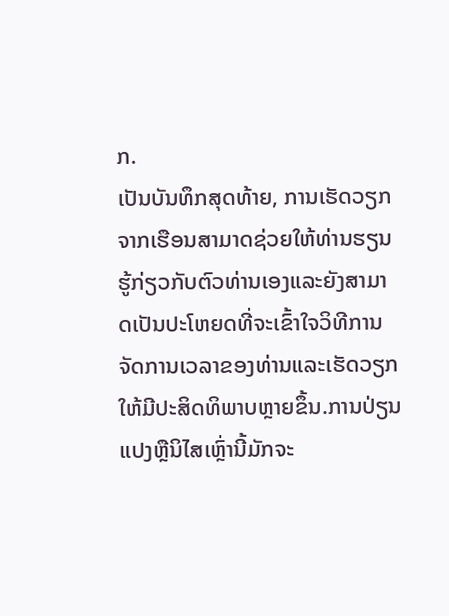ກ.
ເປັນບັນທຶກສຸດທ້າຍ, ການເຮັດວຽກຈາກເຮືອນສາມາດຊ່ວຍໃຫ້ທ່ານຮຽນຮູ້ກ່ຽວກັບຕົວທ່ານເອງແລະຍັງສາມາດເປັນປະໂຫຍດທີ່ຈະເຂົ້າໃຈວິທີການຈັດການເວລາຂອງທ່ານແລະເຮັດວຽກໃຫ້ມີປະສິດທິພາບຫຼາຍຂຶ້ນ.ການປ່ຽນແປງຫຼືນິໄສເຫຼົ່ານີ້ມັກຈະ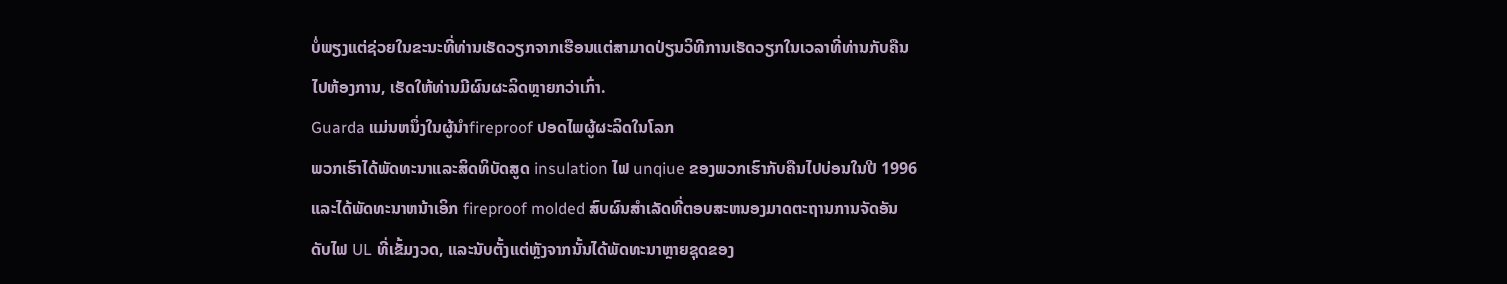ບໍ່ພຽງແຕ່ຊ່ວຍໃນຂະນະທີ່ທ່ານເຮັດວຽກຈາກເຮືອນແຕ່ສາມາດປ່ຽນວິທີການເຮັດວຽກໃນເວລາທີ່ທ່ານກັບຄືນໄປຫ້ອງການ, ເຮັດໃຫ້ທ່ານມີຜົນຜະລິດຫຼາຍກວ່າເກົ່າ.
Guarda ແມ່ນຫນຶ່ງໃນຜູ້ນໍາfireproof ປອດໄພຜູ້ຜະລິດໃນໂລກ
ພວກເຮົາໄດ້ພັດທະນາແລະສິດທິບັດສູດ insulation ໄຟ unqiue ຂອງພວກເຮົາກັບຄືນໄປບ່ອນໃນປີ 1996 ແລະໄດ້ພັດທະນາຫນ້າເອິກ fireproof molded ສົບຜົນສໍາເລັດທີ່ຕອບສະຫນອງມາດຕະຖານການຈັດອັນດັບໄຟ UL ທີ່ເຂັ້ມງວດ, ແລະນັບຕັ້ງແຕ່ຫຼັງຈາກນັ້ນໄດ້ພັດທະນາຫຼາຍຊຸດຂອງ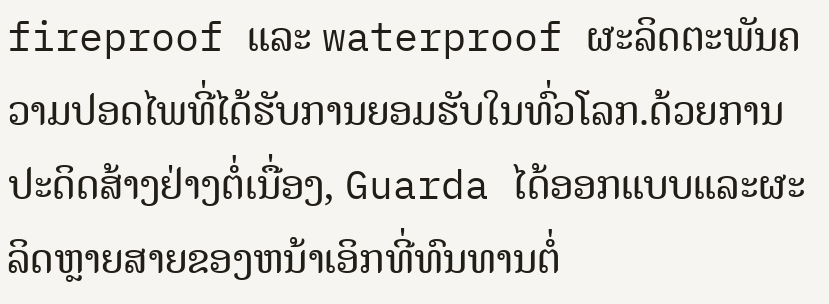fireproof ແລະ waterproof ຜະລິດຕະພັນຄວາມປອດໄພທີ່ໄດ້ຮັບການຍອມຮັບໃນທົ່ວໂລກ.ດ້ວຍການປະດິດສ້າງຢ່າງຕໍ່ເນື່ອງ, Guarda ໄດ້ອອກແບບແລະຜະລິດຫຼາຍສາຍຂອງຫນ້າເອິກທີ່ທົນທານຕໍ່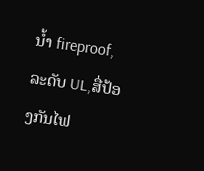ນ້ຳ fireproof, ລະດັບ UL,ສື່ປ້ອງກັນໄຟ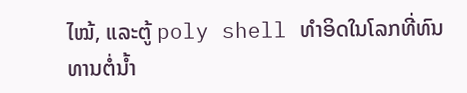ໄໝ້, ແລະຕູ້ poly shell ທໍາອິດໃນໂລກທີ່ທົນທານຕໍ່ນ້ຳ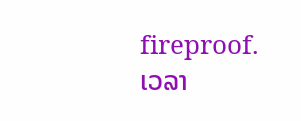fireproof.
ເວລາ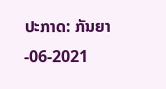ປະກາດ: ກັນຍາ-06-2021